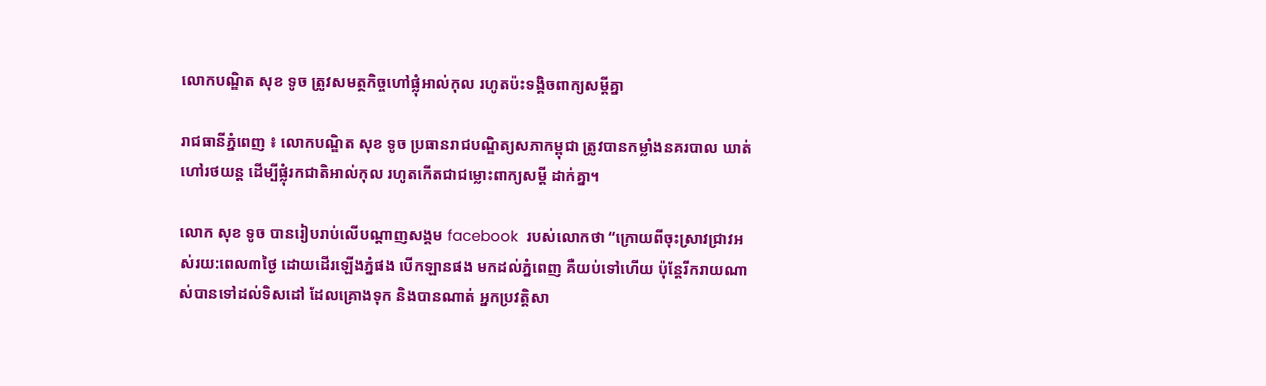លោកបណ្ឌិត សុខ ទូច ត្រូវសមត្ថកិច្ចហៅផ្លុំអាល់កុល រហូតប៉ះទង្គិចពាក្យសម្តីគ្នា

រាជធានីភ្នំពេញ ៖ លោកបណ្ឌិត សុខ ទូច ប្រធានរាជបណ្ឌិត្យសភាកម្ពុជា ត្រូវបានកម្លាំងនគរបាល ឃាត់ហៅរថយន្ត ដើម្បីផ្លុំរកជាតិអាល់កុល រហូតកើតជាជម្លោះពាក្យសម្តី ដាក់គ្នា។

លោក សុខ ទូច បានរៀបរាប់លើបណ្តាញសង្គម facebook  របស់លោកថា “ក្រោយពីចុះស្រាវជ្រាវអស់រយ:ពេល៣ថ្ងៃ ដោយដើរឡើងភ្នំផង បើកឡានផង មកដល់ភ្នំពេញ គឺយប់ទៅហើយ ប៉ុន្តែរីករាយណាស់បានទៅដល់ទិសដៅ ដែលគ្រោងទុក និងបានណាត់ អ្នកប្រវត្តិសា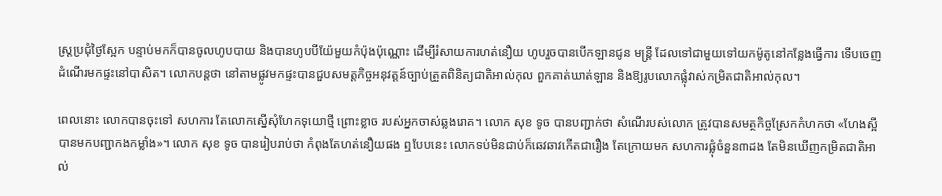ស្រ្តប្រជុំថ្ងៃស្អែក បន្ទាប់មកក៏បានចូលហូបបាយ និងបានហូបបីយ៉ែមួយកំប៉ុងប៉ុណ្ណោះ ដើម្បីរំសាយការហត់នឿយ ហូបរួចបានបើកឡានជូន មន្រ្តី ដែលទៅជាមួយទៅយកម៉ូតូនៅកន្លែងធ្វើការ ទើបចេញដំណើរមកផ្ទះនៅបាសិត។ លោកបន្តថា នៅតាមផ្លូវមកផ្ទះបានជួបសមត្តកិច្ចអនុវត្តន៍ច្បាប់ត្រួតពិនិត្យជាតិអាល់កុល ពួកគាត់ឃាត់ឡាន និងឱ្យរូបលោកផ្លុំវាស់កម្រិតជាតិអាល់កុល។

ពេលនោះ លោកបានចុះទៅ សហការ តែលោកស្នើសុំហែកទុយោថ្មី ព្រោះខ្លាច របស់អ្នកចាស់ឆ្លងរោគ។ លោក សុខ ទូច បានបញ្ជាក់ថា សំណើរបស់លោក ត្រូវបានសមត្ថកិច្ចស្រែកកំហកថា «ហែងស្អីបានមកបញ្ជាកងកម្លាំង»។ លោក សុខ ទូច បានរៀបរាប់ថា កំពុងតែហត់នឿយផង ឮបែបនេះ លោកទប់មិនជាប់ក៏ឆេវឆាវកើតជារឿង តែក្រោយមក សហការផ្លុំចំនួន៣ដង តែមិនឃើញកម្រិតជាតិអាល់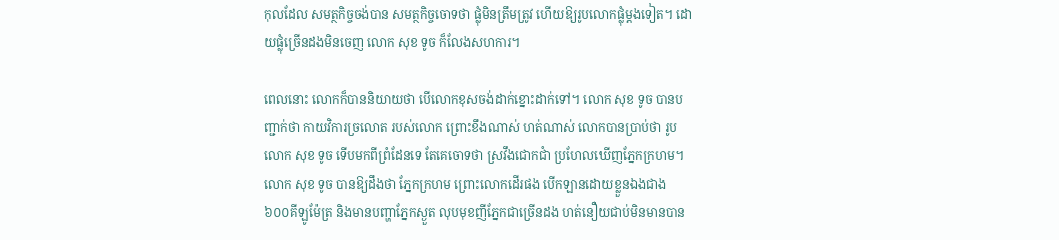កុលដែល សមត្ថកិច្ចចង់បាន សមត្ថកិច្ចចោទថា ផ្លុំមិនត្រឹមត្រូវ ហើយឱ្យរូបលោកផ្លុំម្តងទៀត។ ដោយផ្លុំច្រើនដងមិនចេញ លោក សុខ ទូច ក៏លែងសហការ។

ពេលនោះ លោកក៏បាននិយាយថា បើលោកខុសចង់ដាក់ខ្នោះដាក់ទៅ។ លោក សុខ ទូច បានបញ្ជាក់ថា កាយវិការច្រលោត របស់លោក ព្រោះខឹងណាស់ ហត់ណាស់ លោកបានប្រាប់ថា រូបលោក សុខ ទូច ទើបមកពីព្រំដែនទេ តែគេចោទថា ស្រវឹងជោកជាំ ប្រហែលឃើញភ្នែកក្រហម។ លោក សុខ ទូច បានឱ្យដឹងថា ភ្នែកក្រហម ព្រោះលោកដើរផង បើកឡានដោយខ្លួនឯងជាង ៦០០គីឡូម៉ែត្រ និងមានបញ្ហាភ្នែកស្ងួត លុបមុខញីភ្នែកជាច្រើនដង ហត់នឿយជាប់មិនមានបាន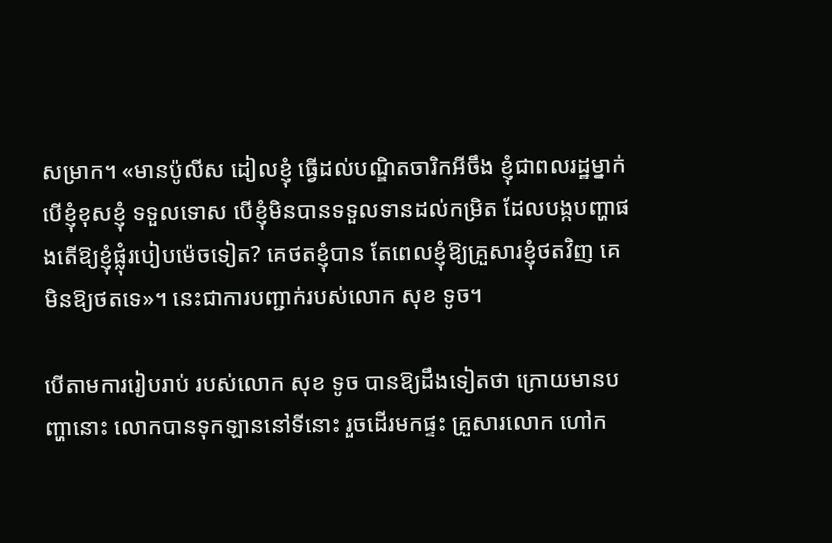សម្រាក។ «មានប៉ូលីស ដៀលខ្ញុំ ធ្វើដល់បណ្ឌិតចារិកអីចឹង ខ្ញុំជាពលរដ្ឋម្នាក់ បើខ្ញុំខុសខ្ញុំ ទទួលទោស បើខ្ញុំមិនបានទទួលទានដល់កម្រិត ដែលបង្កបញ្ហាផងតើឱ្យខ្ញុំផ្លុំរបៀបម៉េចទៀត? គេថតខ្ញុំបាន តែពេលខ្ញុំឱ្យគ្រួសារខ្ញុំថតវិញ គេមិនឱ្យថតទេ»។ នេះជាការបញ្ជាក់របស់លោក សុខ ទូច។

បើតាមការរៀបរាប់ របស់លោក សុខ ទូច បានឱ្យដឹងទៀតថា ក្រោយមានបញ្ហានោះ លោកបានទុកឡាននៅទីនោះ រួចដើរមកផ្ទះ គ្រួសារលោក ហៅក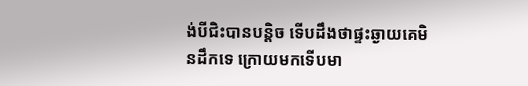ង់បីជិះបានបន្តិច ទើបដឹងថាផ្ទះឆ្ងាយគេមិនដឹកទេ ក្រោយមកទើបមា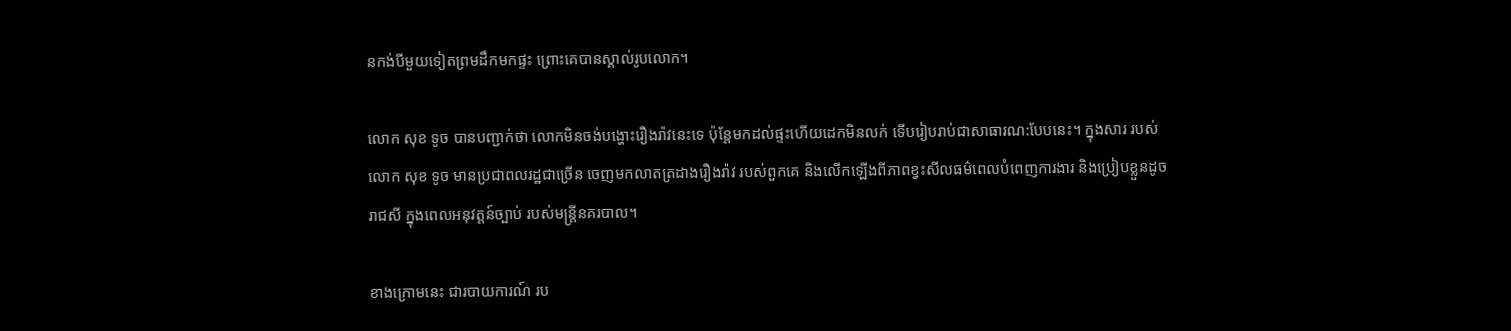នកង់បីមួយទៀតព្រមដឹកមកផ្ទះ ព្រោះគេបានស្គាល់រូបលោក។

លោក សុខ ទូច បានបញ្ជាក់ថា លោកមិនចង់បង្ហោះរឿងរ៉ាវនេះទេ ប៉ុន្តែមកដល់ផ្ទះហើយដេកមិនលក់ ទើបរៀបរាប់ជាសាធារណ:បែបនេះ។ ក្នុងសារ របស់លោក សុខ ទូច មានប្រជាពលរដ្ឋជាច្រើន ចេញមកលាតត្រដាងរឿងរ៉ាវ របស់ពួកគេ និងលើកឡើងពីភាពខ្វះសីលធម៌ពេលបំពេញការងារ និងប្រៀបខ្លួនដូចរាជសី ក្នុងពេលអនុវត្តន៍ច្បាប់ របស់មន្ត្រីនគរបាល។

ខាងក្រោមនេះ ជារបាយការណ៍ រប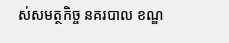ស់សមត្ថកិច្ច នគរបាល ខណ្ឌ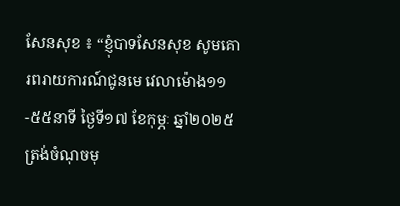សែនសុខ ៖ “ខ្ញុំបាទសែនសុខ សូមគេារពរាយការណ៍ជូនមេ វេលាម៉ោង១១-៥៥នាទី ថ្ងៃទី១៧ ខែកុម្ភៈ ឆ្នាំ២០២៥ ត្រង់ចំណុចមុ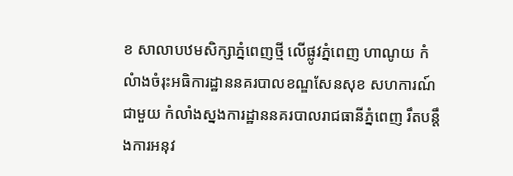ខ សាលាបឋមសិក្សាភ្នំពេញថ្មី លើផ្លូវភ្នំពេញ ហាណូយ កំលំាងចំរុះអធិការដ្ឋាននគរបាលខណ្ឌសែនសុខ សហការណ៍ជាមួយ កំលាំងស្នងការដ្ឋាននគរបាលរាជធានីភ្នំពេញ រឹតបន្តឹងការអនុវ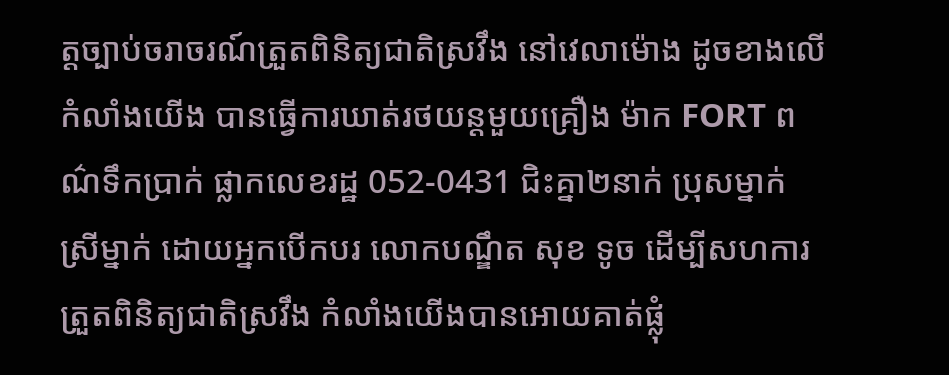ត្តច្បាប់ចរាចរណ៍ត្រួតពិនិត្យជាតិស្រវឹង នៅវេលាម៉ោង ដូចខាងលើកំលាំងយើង បានធ្វើការឃាត់រថយន្តមួយគ្រឿង ម៉ាក FORT ពណ៌ទឹកប្រាក់ ផ្លាកលេខរដ្ឋ 052-0431 ជិះគ្នា២នាក់ ប្រុសម្នាក់ ស្រីម្នាក់ ដោយអ្នកបើកបរ លោកបណ្ឌឹត សុខ ទូច ដើម្បីសហការត្រួតពិនិត្យជាតិស្រវឹង កំលាំងយើងបានអោយគាត់ផ្លុំ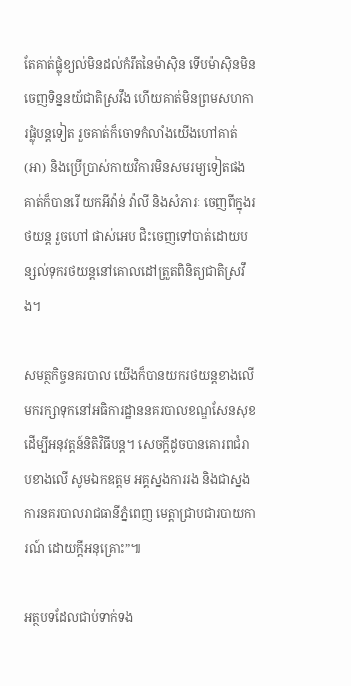តែគាត់ផ្លុំខ្យល់មិនដល់កំរឹតនៃម៉ាស៊ិន ទើបម៉ាស៊ិនមិនចេញទិន្ននយ័ជាតិស្រវឹង ហើយគាត់មិនព្រមសហការផ្លុំបន្តទៀត រួចគាត់ក៏ចោទកំលាំងយើងហៅគាត់ (អា) និងប្រើប្រាស់កាយវិការមិនសមរម្យទៀតផង គាត់ក៏បានរើ យកអីវ៉ាន់ វ៉ាលី និងសំភារៈ ចេញពីក្នុងរថយន្ត រួចហៅ ផាស់អេប ជិះចេញទៅបាត់ដោយបន្សល់ទុករថយន្តនៅគោលដៅត្រួតពិនិត្យជាតិស្រវឹង។

សមត្ថកិច្ចនគរបាល យើងក៏បានយករថយន្តខាងលើមករក្សាទុកនៅអធិការដ្ឋាននគរបាលខណ្ឌសែនសុខ ដើម្បីអនុវត្តន៍និតិវិធីបន្ត។ សេចក្តីដូចបានគោរពជំរាបខាងលើ សូមឯកឧត្តម អគ្គស្នងការរង និងជាស្នងការនគរបាលរាជធានីភ្នំពេញ មេត្តាជ្រាបជារបាយការណ៍ ដោយក្តីអនុគ្រោះ”៕

អត្ថបទដែលជាប់ទាក់ទង